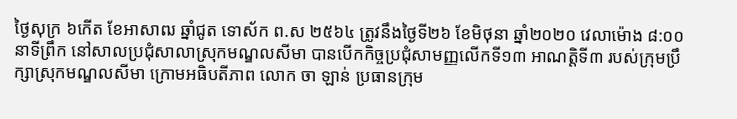ថ្ងៃសុក្រ ៦កើត ខែអាសាឍ ឆ្នាំជូត ទោស័ក ព.ស ២៥៦៤ ត្រូវនឹងថ្ងៃទី២៦ ខែមិថុនា ឆ្នាំ២០២០ វេលាម៉ោង ៨:០០នាទីព្រឹក នៅសាលប្រជុំសាលាស្រុកមណ្ឌលសីមា បានបើកកិច្ចប្រជុំសាមញ្ញលើកទី១៣ អាណត្តិទី៣ របស់ក្រុមប្រឹក្សាស្រុកមណ្ឌលសីមា ក្រោមអធិបតីភាព លោក ចា ឡាន់ ប្រធានក្រុម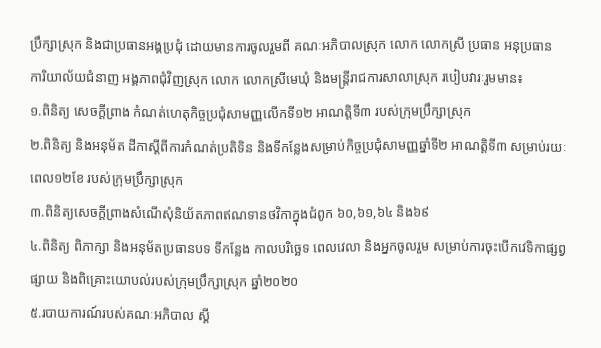ប្រឹក្សាស្រុក និងជាប្រធានអង្គប្រជុំ ដោយមានការចូលរួមពី គណៈអភិបាលស្រុក លោក លោកស្រី ប្រធាន អនុប្រធាន ការិយាល័យជំនាញ អង្គភាពជុំវិញស្រុក លោក លោកស្រីមេឃុំ និងមន្រ្តីរាជការសាលាស្រុក របៀបវារៈរួមមាន៖
១.ពិនិត្យ សេចក្ដីព្រាង កំណត់ហេតុកិច្ចប្រជុំសាមញ្ញលើកទី១២ អាណត្តិទី៣ របស់ក្រុមប្រឹក្សាស្រុក
២.ពិនិត្យ និងអនុម័ត ដីកាស្ដីពីការកំណត់ប្រតិទិន និងទីកន្លែងសម្រាប់កិច្ចប្រជុំសាមញ្ញឆ្នាំទី២ អាណត្តិទី៣ សម្រាប់រយៈពេល១២ខែ របស់ក្រុមប្រឹក្សាស្រុក
៣.ពិនិត្យសេចក្ដីព្រាងសំណើសុំនិយ័តភាពឥណទានថវិកាក្នុងជំពូក ៦០,៦១,៦៤ និង៦៩
៤.ពិនិត្យ ពិភាក្សា និងអនុម័តប្រធានបទ ទីកន្លែង កាលបរិច្ឆេទ ពេលវេលា និងអ្នកចូលរួម សម្រាប់ការចុះបើកវេទិកាផ្សព្វផ្សាយ និងពិគ្រោះយោបល់របស់ក្រុមប្រឹក្សាស្រុក ឆ្នាំ២០២០
៥.របាយការណ៍របស់គណៈអភិបាល ស្ដី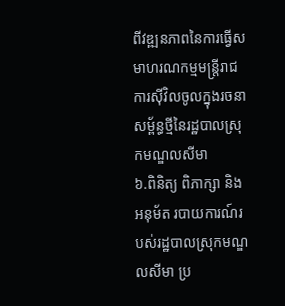ពីវឌ្ឍនភាពនៃការធ្វើសមាហរណកម្មមន្រ្តីរាជការស៊ីវិលចូលក្នុងរចនាសម្ព័ន្ធថ្មីនៃរដ្ឋបាលស្រុកមណ្ឌលសីមា
៦.ពិនិត្យ ពិភាក្សា និងអនុម័ត របាយការណ៍របស់រដ្ឋបាលស្រុកមណ្ឌលសីមា ប្រ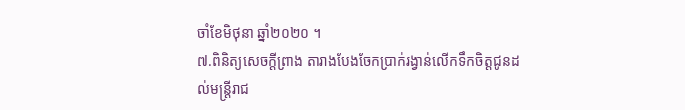ចាំខែមិថុនា ឆ្នាំ២០២០ ។
៧.ពិនិត្យសេចក្ដីព្រាង តារាងបែងចែកប្រាក់រង្វាន់លើកទឹកចិត្តជូនដល់មន្រ្តីរាជ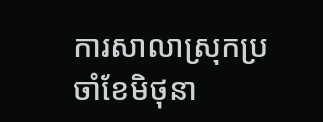ការសាលាស្រុកប្រចាំខែមិថុនា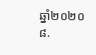ឆ្នាំ២០២០
៨.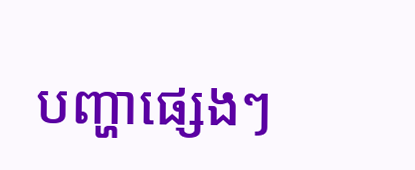បញ្ហាផ្សេងៗ